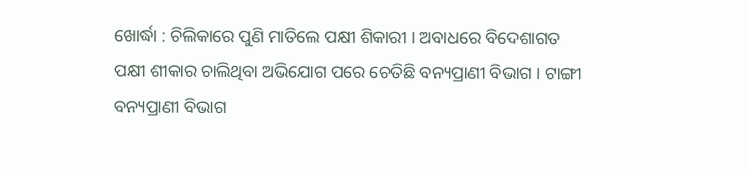ଖୋର୍ଦ୍ଧା : ଚିଲିକାରେ ପୁଣି ମାତିଲେ ପକ୍ଷୀ ଶିକାରୀ । ଅବାଧରେ ବିଦେଶାଗତ ପକ୍ଷୀ ଶୀକାର ଚାଲିଥିବା ଅଭିଯୋଗ ପରେ ଚେତିଛି ବନ୍ୟପ୍ରାଣୀ ବିଭାଗ । ଟାଙ୍ଗୀ ବନ୍ୟପ୍ରାଣୀ ବିଭାଗ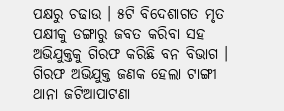ପକ୍ଷରୁ ଚଢାଉ । ୫ଟି ବିଦେଶାଗତ ମୃତ ପକ୍ଷୀକୁ ଡଙ୍ଗାରୁ ଜବତ କରିବା ସହ ଅଭିଯୁକ୍ତକୁ ଗିରଫ କରିଛି ବନ ବିଭାଗ । ଗିରଫ ଅଭିଯୁକ୍ତ ଜଣକ ହେଲା ଟାଙ୍ଗୀ ଥାନା ଜଟିଆପାଟଣା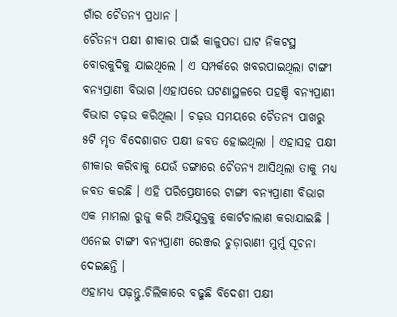ଗାଁର ଚୈତନ୍ୟ ପ୍ରଧାନ ।
ଚୈତନ୍ୟ ପକ୍ଷୀ ଶୀକାର ପାଇଁ କାଳୁପଡା ଘାଟ ନିକଟସ୍ଥ ବୋରକୁଦିକୁ ଯାଇଥିଲେ । ଏ ସମ୍ପର୍କରେ ଖବରପାଇଥିଲା ଟାଙ୍ଗୀ ବନ୍ୟପ୍ରାଣୀ ବିଭାଗ ।ଏହାପରେ ଘଟଣାସ୍ଥଳରେ ପହଞ୍ଚି ବନ୍ୟପ୍ରାଣୀ ବିଭାଗ ଚଢ଼ଉ କରିଥିଲା । ଚଢ଼ଉ ସମୟରେ ଚୈତନ୍ୟ ପାଖରୁ ୫ଟି ମୃତ ବିଦେଶାଗତ ପକ୍ଷୀ ଜବତ ହୋଇଥିଲା । ଏହାସହ ପକ୍ଷୀ ଶୀକାର କରିବାକୁ ଯେଉଁ ଡଙ୍ଗାରେ ଚୈତନ୍ୟ ଆସିଥିଲା ତାକୁ ମଧ୍ୟ ଜବତ କରଛି । ଏହି ପରିପ୍ରେକ୍ଷୀରେ ଟାଙ୍ଗୀ ବନ୍ୟପ୍ରାଣୀ ବିଭାଗ ଏକ ମାମଲା ରୁଜୁ କରି ଅଭିଯୁକ୍ତକୁ କୋର୍ଟଚାଲାଣ କରାଯାଇଛି । ଏନେଇ ଟାଙ୍ଗୀ ବନ୍ୟପ୍ରାଣୀ ରେଞ୍ଜର ଚୁଡ଼ାରାଣୀ ମୁର୍ମୁ ସୂଚନା ଦେଇଛନ୍ତି ।
ଏହାମଧ୍ୟ ପଢ଼ନ୍ତୁ.ଚିଲିକାରେ ବଢୁଛି ବିଦେଶୀ ପକ୍ଷୀ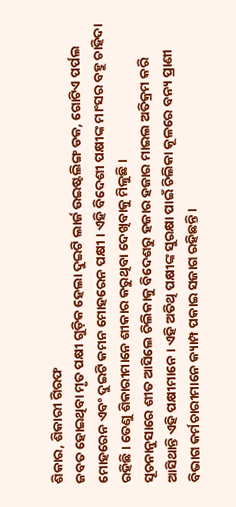ଶିକାର, ଶିକାରୀ ଗିରଫ
ଜବତ ହୋଇଥିବା ମୃତ ପକ୍ଷୀ ଗୁଡ଼ିକ ହେଲା ଦୁଇଟି ଲାର୍ଜ ଉଇଷ୍ଟଲିଙ୍ଗ ଡକ, ଗୋଟିଏ ପର୍ପଲ ମୋହରେନ ଏବଂ ଦୁଇଟି କମନ ମୋହରେନ ପକ୍ଷୀ । ଏହି ବିଦେଶୀ ପକ୍ଷୀଙ୍କ ମାଂସର ବହୁ ଚାହିଦା ରହିଛି । ତେଣୁ ଶିକାରୀମାନେ ଶୀକାର କରୁଥିବା ଦେଖିବାକୁ ମିଳୁଛି ।
ସୂଚନାନୁସାରେ ଶୀତ ଆସିଲେ ଚିଲିକାକୁ ବିଦେଶରୁ ହଜାର ହଜାର ମାଇଲ ଅତିକ୍ରମ କରି ଆସିଥାନ୍ତି ଏହି ପକ୍ଷୀମାନେ । ଏହି ଅତିଥି ପକ୍ଷୀଙ୍କ ସୁରକ୍ଷା ପାଇଁ ଚିଲିକା କୂଳରେ ବନ୍ୟ ପ୍ରାଣୀ ବିଭାଗ କର୍ମଚାରୀମାନେ କ୍ୟାମ୍ପ ପକାଇ ସଜାଗ ରହିଛନ୍ତି ।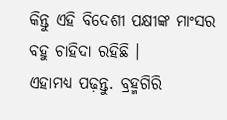କିନ୍ତୁ ଏହି ବିଦେଶୀ ପକ୍ଷୀଙ୍କ ମାଂସର ବହୁ ଚାହିଦା ରହିଛି ।
ଏହାମଧ୍ୟ ପଢ଼ନ୍ତୁ. ବ୍ରହ୍ମଗିରି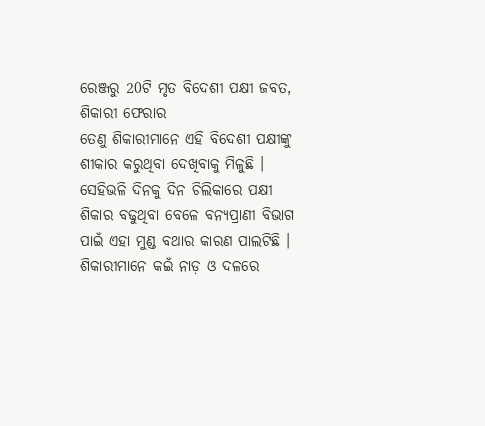ରେଞ୍ଜରୁ 20ଟି ମୃତ ବିଦେଶୀ ପକ୍ଷୀ ଜବତ, ଶିକାରୀ ଫେରାର
ତେଣୁ ଶିକାରୀମାନେ ଏହି ବିଦେଶୀ ପକ୍ଷୀଙ୍କୁ ଶୀକାର କରୁଥିବା ଦେଖିବାକୁ ମିଳୁଛି । ସେହିଭଳି ଦିନକୁ ଦିନ ଚିଲିକାରେ ପକ୍ଷୀ ଶିକାର ବଢୁଥିବା ବେଳେ ବନ୍ୟପ୍ରାଣୀ ବିଭାଗ ପାଇଁ ଏହା ମୁଣ୍ଡ ବଥାର କାରଣ ପାଲଟିଛି । ଶିକାରୀମାନେ କଇଁ ନାଡ଼ ଓ ଦଳରେ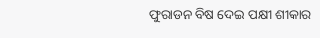ଫୁରାଡନ ବିଷ ଦେଇ ପକ୍ଷୀ ଶୀକାର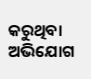କରୁଥିବା ଅଭିଯୋଗ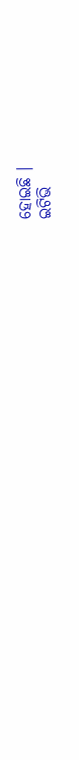ହୋଇଛି ।
ଇଟିଭି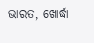ଭାରତ, ଖୋର୍ଦ୍ଧା